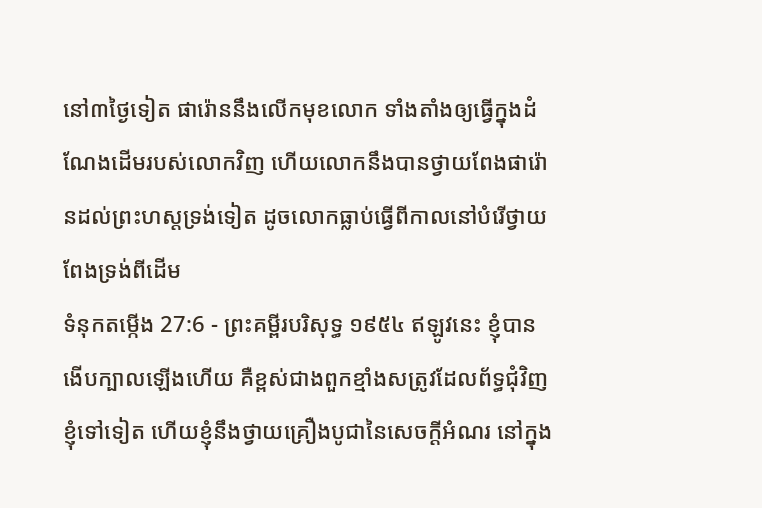នៅ៣ថ្ងៃទៀត ផារ៉ោននឹងលើកមុខលោក ទាំងតាំងឲ្យធ្វើក្នុងដំណែងដើមរបស់លោកវិញ ហើយលោកនឹងបានថ្វាយពែងផារ៉ោនដល់ព្រះហស្តទ្រង់ទៀត ដូចលោកធ្លាប់ធ្វើពីកាលនៅបំរើថ្វាយពែងទ្រង់ពីដើម
ទំនុកតម្កើង 27:6 - ព្រះគម្ពីរបរិសុទ្ធ ១៩៥៤ ឥឡូវនេះ ខ្ញុំបានងើបក្បាលឡើងហើយ គឺខ្ពស់ជាងពួកខ្មាំងសត្រូវដែលព័ទ្ធជុំវិញខ្ញុំទៅទៀត ហើយខ្ញុំនឹងថ្វាយគ្រឿងបូជានៃសេចក្ដីអំណរ នៅក្នុង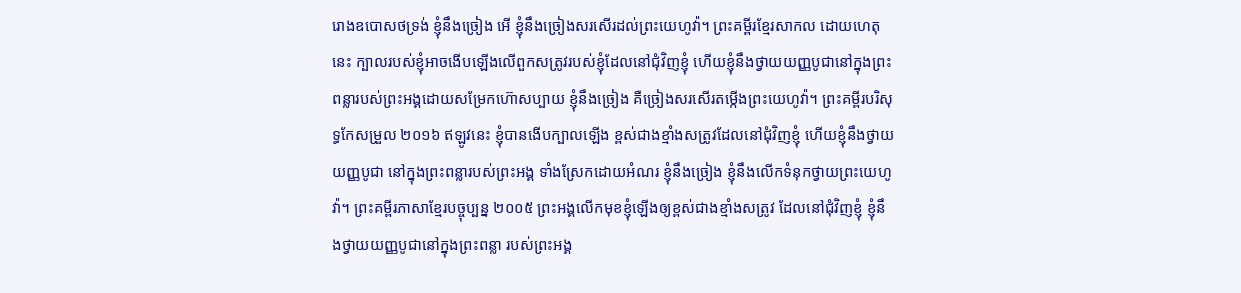រោងឧបោសថទ្រង់ ខ្ញុំនឹងច្រៀង អើ ខ្ញុំនឹងច្រៀងសរសើរដល់ព្រះយេហូវ៉ា។ ព្រះគម្ពីរខ្មែរសាកល ដោយហេតុនេះ ក្បាលរបស់ខ្ញុំអាចងើបឡើងលើពួកសត្រូវរបស់ខ្ញុំដែលនៅជុំវិញខ្ញុំ ហើយខ្ញុំនឹងថ្វាយយញ្ញបូជានៅក្នុងព្រះពន្លារបស់ព្រះអង្គដោយសម្រែកហ៊ោសប្បាយ ខ្ញុំនឹងច្រៀង គឺច្រៀងសរសើរតម្កើងព្រះយេហូវ៉ា។ ព្រះគម្ពីរបរិសុទ្ធកែសម្រួល ២០១៦ ឥឡូវនេះ ខ្ញុំបានងើបក្បាលឡើង ខ្ពស់ជាងខ្មាំងសត្រូវដែលនៅជុំវិញខ្ញុំ ហើយខ្ញុំនឹងថ្វាយយញ្ញបូជា នៅក្នុងព្រះពន្លារបស់ព្រះអង្គ ទាំងស្រែកដោយអំណរ ខ្ញុំនឹងច្រៀង ខ្ញុំនឹងលើកទំនុកថ្វាយព្រះយេហូវ៉ា។ ព្រះគម្ពីរភាសាខ្មែរបច្ចុប្បន្ន ២០០៥ ព្រះអង្គលើកមុខខ្ញុំឡើងឲ្យខ្ពស់ជាងខ្មាំងសត្រូវ ដែលនៅជុំវិញខ្ញុំ ខ្ញុំនឹងថ្វាយយញ្ញបូជានៅក្នុងព្រះពន្លា របស់ព្រះអង្គ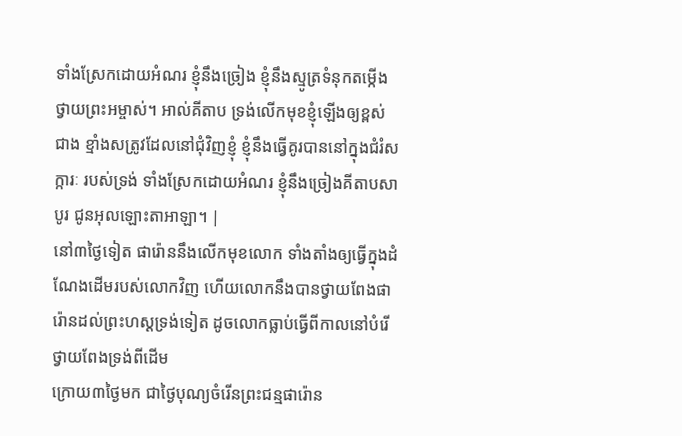ទាំងស្រែកដោយអំណរ ខ្ញុំនឹងច្រៀង ខ្ញុំនឹងស្មូត្រទំនុកតម្កើង ថ្វាយព្រះអម្ចាស់។ អាល់គីតាប ទ្រង់លើកមុខខ្ញុំឡើងឲ្យខ្ពស់ជាង ខ្មាំងសត្រូវដែលនៅជុំវិញខ្ញុំ ខ្ញុំនឹងធ្វើគូរបាននៅក្នុងជំរំសក្ការៈ របស់ទ្រង់ ទាំងស្រែកដោយអំណរ ខ្ញុំនឹងច្រៀងគីតាបសាបូរ ជូនអុលឡោះតាអាឡា។ |
នៅ៣ថ្ងៃទៀត ផារ៉ោននឹងលើកមុខលោក ទាំងតាំងឲ្យធ្វើក្នុងដំណែងដើមរបស់លោកវិញ ហើយលោកនឹងបានថ្វាយពែងផារ៉ោនដល់ព្រះហស្តទ្រង់ទៀត ដូចលោកធ្លាប់ធ្វើពីកាលនៅបំរើថ្វាយពែងទ្រង់ពីដើម
ក្រោយ៣ថ្ងៃមក ជាថ្ងៃបុណ្យចំរើនព្រះជន្មផារ៉ោន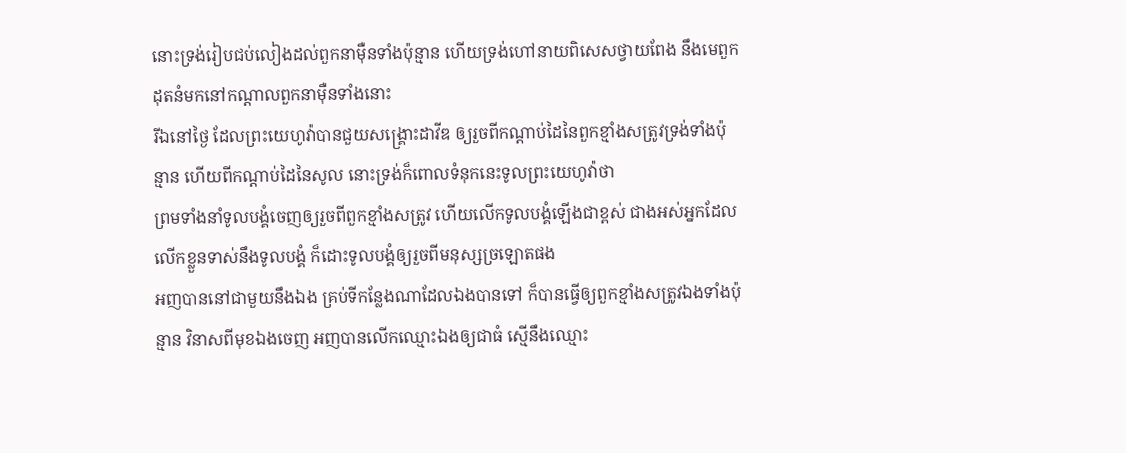នោះទ្រង់រៀបជប់លៀងដល់ពួកនាម៉ឺនទាំងប៉ុន្មាន ហើយទ្រង់ហៅនាយពិសេសថ្វាយពែង នឹងមេពួកដុតនំមកនៅកណ្តាលពួកនាម៉ឺនទាំងនោះ
រីឯនៅថ្ងៃ ដែលព្រះយេហូវ៉ាបានជួយសង្គ្រោះដាវីឌ ឲ្យរួចពីកណ្តាប់ដៃនៃពួកខ្មាំងសត្រូវទ្រង់ទាំងប៉ុន្មាន ហើយពីកណ្តាប់ដៃនៃសូល នោះទ្រង់ក៏ពោលទំនុកនេះទូលព្រះយេហូវ៉ាថា
ព្រមទាំងនាំទូលបង្គំចេញឲ្យរួចពីពួកខ្មាំងសត្រូវ ហើយលើកទូលបង្គំឡើងជាខ្ពស់ ជាងអស់អ្នកដែលលើកខ្លួនទាស់នឹងទូលបង្គំ ក៏ដោះទូលបង្គំឲ្យរួចពីមនុស្សច្រឡោតផង
អញបាននៅជាមួយនឹងឯង គ្រប់ទីកន្លែងណាដែលឯងបានទៅ ក៏បានធ្វើឲ្យពួកខ្មាំងសត្រូវឯងទាំងប៉ុន្មាន វិនាសពីមុខឯងចេញ អញបានលើកឈ្មោះឯងឲ្យជាធំ ស្មើនឹងឈ្មោះ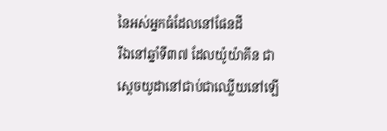នៃអស់អ្នកធំដែលនៅផែនដី
រីឯនៅឆ្នាំទី៣៧ ដែលយ៉ូយ៉ាគីន ជាស្តេចយូដានៅជាប់ជាឈ្លើយនៅឡើ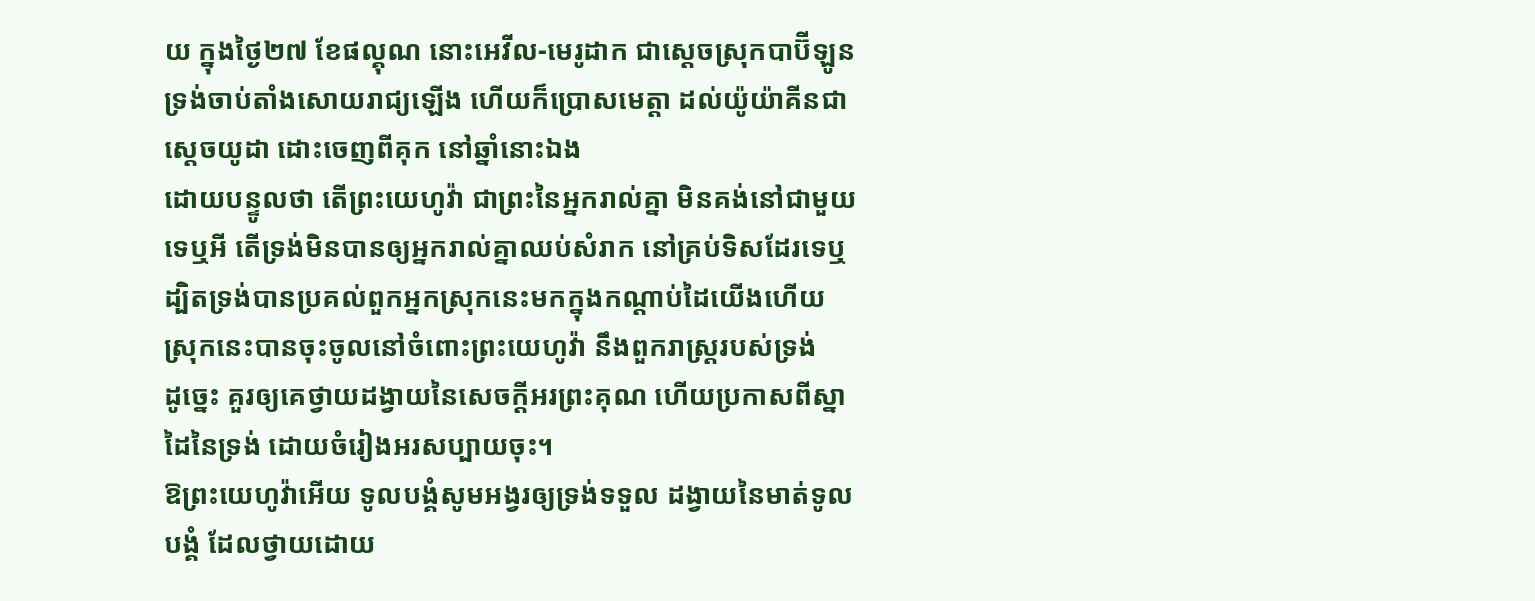យ ក្នុងថ្ងៃ២៧ ខែផល្គុណ នោះអេវីល-មេរូដាក ជាស្តេចស្រុកបាប៊ីឡូន ទ្រង់ចាប់តាំងសោយរាជ្យឡើង ហើយក៏ប្រោសមេត្តា ដល់យ៉ូយ៉ាគីនជាស្តេចយូដា ដោះចេញពីគុក នៅឆ្នាំនោះឯង
ដោយបន្ទូលថា តើព្រះយេហូវ៉ា ជាព្រះនៃអ្នករាល់គ្នា មិនគង់នៅជាមួយទេឬអី តើទ្រង់មិនបានឲ្យអ្នករាល់គ្នាឈប់សំរាក នៅគ្រប់ទិសដែរទេឬ ដ្បិតទ្រង់បានប្រគល់ពួកអ្នកស្រុកនេះមកក្នុងកណ្តាប់ដៃយើងហើយ ស្រុកនេះបានចុះចូលនៅចំពោះព្រះយេហូវ៉ា នឹងពួករាស្ត្ររបស់ទ្រង់
ដូច្នេះ គួរឲ្យគេថ្វាយដង្វាយនៃសេចក្ដីអរព្រះគុណ ហើយប្រកាសពីស្នាដៃនៃទ្រង់ ដោយចំរៀងអរសប្បាយចុះ។
ឱព្រះយេហូវ៉ាអើយ ទូលបង្គំសូមអង្វរឲ្យទ្រង់ទទួល ដង្វាយនៃមាត់ទូលបង្គំ ដែលថ្វាយដោយ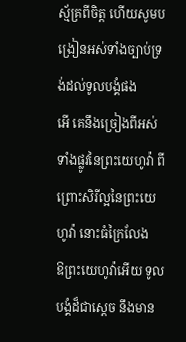ស្ម័គ្រពីចិត្ត ហើយសូមបង្រៀនអស់ទាំងច្បាប់ទ្រង់ដល់ទូលបង្គំផង
អើ គេនឹងច្រៀងពីអស់ទាំងផ្លូវនៃព្រះយេហូវ៉ា ពីព្រោះសិរីល្អនៃព្រះយេហូវ៉ា នោះធំក្រៃលែង
ឱព្រះយេហូវ៉ាអើយ ទូលបង្គំដ៏ជាស្តេច នឹងមាន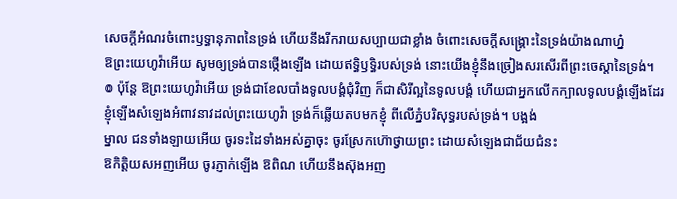សេចក្ដីអំណរចំពោះឫទ្ធានុភាពនៃទ្រង់ ហើយនឹងរីករាយសប្បាយជាខ្លាំង ចំពោះសេចក្ដីសង្គ្រោះនៃទ្រង់យ៉ាងណាហ្ន៎
ឱព្រះយេហូវ៉ាអើយ សូមឲ្យទ្រង់បានថ្កើងឡើង ដោយឥទ្ធិឫទ្ធិរបស់ទ្រង់ នោះយើងខ្ញុំនឹងច្រៀងសរសើរពីព្រះចេស្តានៃទ្រង់។
៙ ប៉ុន្តែ ឱព្រះយេហូវ៉ាអើយ ទ្រង់ជាខែលបាំងទូលបង្គំជុំវិញ ក៏ជាសិរីល្អនៃទូលបង្គំ ហើយជាអ្នកលើកក្បាលទូលបង្គំឡើងដែរ
ខ្ញុំឡើងសំឡេងអំពាវនាវដល់ព្រះយេហូវ៉ា ទ្រង់ក៏ឆ្លើយតបមកខ្ញុំ ពីលើភ្នំបរិសុទ្ធរបស់ទ្រង់។ បង្អង់
ម្នាល ជនទាំងឡាយអើយ ចូរទះដៃទាំងអស់គ្នាចុះ ចូរស្រែកហ៊ោថ្វាយព្រះ ដោយសំឡេងជាជ័យជំនះ
ឱកិត្តិយសអញអើយ ចូរភ្ញាក់ឡើង ឱពិណ ហើយនឹងស៊ុងអញ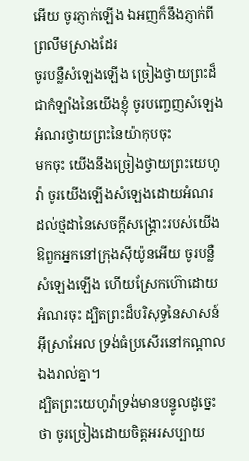អើយ ចូរភ្ញាក់ឡើង ឯអញក៏នឹងភ្ញាក់ពីព្រលឹមស្រាងដែរ
ចូរបន្លឺសំឡេងឡើង ច្រៀងថ្វាយព្រះដ៏ជាកំឡាំងនៃយើងខ្ញុំ ចូរបញ្ចេញសំឡេងអំណរថ្វាយព្រះនៃយ៉ាកុបចុះ
មកចុះ យើងនឹងច្រៀងថ្វាយព្រះយេហូវ៉ា ចូរយើងឡើងសំឡេងដោយអំណរ ដល់ថ្មដានៃសេចក្ដីសង្គ្រោះរបស់យើង
ឱពួកអ្នកនៅក្រុងស៊ីយ៉ូនអើយ ចូរបន្លឺសំឡេងឡើង ហើយស្រែកហ៊ោដោយអំណរចុះ ដ្បិតព្រះដ៏បរិសុទ្ធនៃសាសន៍អ៊ីស្រាអែល ទ្រង់ធំប្រសើរនៅកណ្តាលឯងរាល់គ្នា។
ដ្បិតព្រះយេហូវ៉ាទ្រង់មានបន្ទូលដូច្នេះថា ចូរច្រៀងដោយចិត្តអរសប្បាយ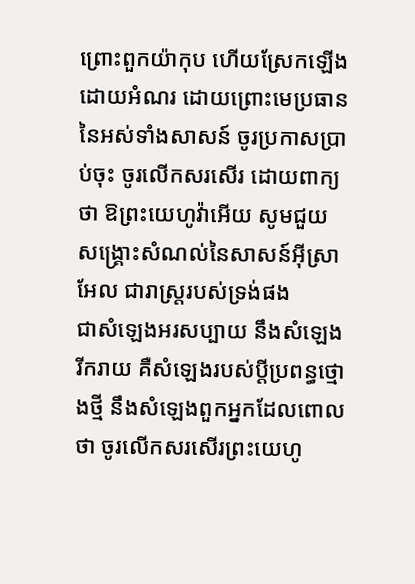ព្រោះពួកយ៉ាកុប ហើយស្រែកឡើងដោយអំណរ ដោយព្រោះមេប្រធាននៃអស់ទាំងសាសន៍ ចូរប្រកាសប្រាប់ចុះ ចូរលើកសរសើរ ដោយពាក្យថា ឱព្រះយេហូវ៉ាអើយ សូមជួយសង្គ្រោះសំណល់នៃសាសន៍អ៊ីស្រាអែល ជារាស្ត្ររបស់ទ្រង់ផង
ជាសំឡេងអរសប្បាយ នឹងសំឡេងរីករាយ គឺសំឡេងរបស់ប្ដីប្រពន្ធថ្មោងថ្មី នឹងសំឡេងពួកអ្នកដែលពោលថា ចូរលើកសរសើរព្រះយេហូ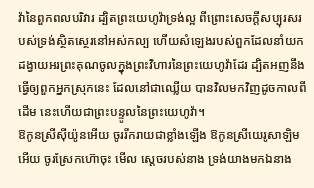វ៉ានៃពួកពលបរិវារ ដ្បិតព្រះយេហូវ៉ាទ្រង់ល្អ ពីព្រោះសេចក្ដីសប្បុរសរបស់ទ្រង់ស្ថិតស្ថេរនៅអស់កល្ប ហើយសំឡេងរបស់ពួកដែលនាំយកដង្វាយអរព្រះគុណចូលក្នុងព្រះវិហារនៃព្រះយេហូវ៉ាដែរ ដ្បិតអញនឹងធ្វើឲ្យពួកអ្នកស្រុកនេះ ដែលនៅជាឈ្លើយ បានវិលមកវិញដូចកាលពីដើម នេះហើយជាព្រះបន្ទូលនៃព្រះយេហូវ៉ា។
ឱកូនស្រីស៊ីយ៉ូនអើយ ចូររីករាយជាខ្លាំងឡើង ឱកូនស្រីយេរូសាឡិមអើយ ចូរស្រែកហ៊ោចុះ មើល ស្តេចរបស់នាង ទ្រង់យាងមកឯនាង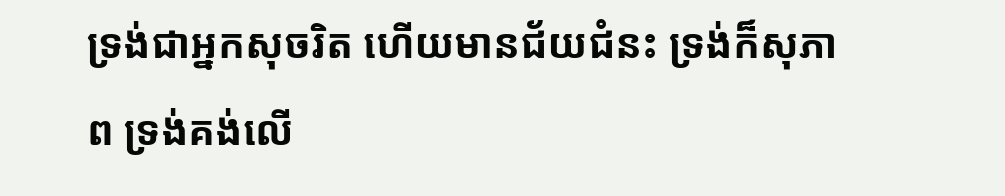ទ្រង់ជាអ្នកសុចរិត ហើយមានជ័យជំនះ ទ្រង់ក៏សុភាព ទ្រង់គង់លើ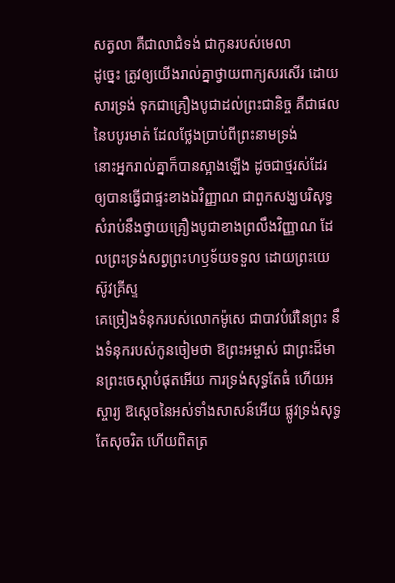សត្វលា គឺជាលាជំទង់ ជាកូនរបស់មេលា
ដូច្នេះ ត្រូវឲ្យយើងរាល់គ្នាថ្វាយពាក្យសរសើរ ដោយសារទ្រង់ ទុកជាគ្រឿងបូជាដល់ព្រះជានិច្ច គឺជាផលនៃបបូរមាត់ ដែលថ្លែងប្រាប់ពីព្រះនាមទ្រង់
នោះអ្នករាល់គ្នាក៏បានស្អាងឡើង ដូចជាថ្មរស់ដែរ ឲ្យបានធ្វើជាផ្ទះខាងឯវិញ្ញាណ ជាពួកសង្ឃបរិសុទ្ធ សំរាប់នឹងថ្វាយគ្រឿងបូជាខាងព្រលឹងវិញ្ញាណ ដែលព្រះទ្រង់សព្វព្រះហឫទ័យទទួល ដោយព្រះយេស៊ូវគ្រីស្ទ
គេច្រៀងទំនុករបស់លោកម៉ូសេ ជាបាវបំរើនៃព្រះ នឹងទំនុករបស់កូនចៀមថា ឱព្រះអម្ចាស់ ជាព្រះដ៏មានព្រះចេស្តាបំផុតអើយ ការទ្រង់សុទ្ធតែធំ ហើយអស្ចារ្យ ឱស្តេចនៃអស់ទាំងសាសន៍អើយ ផ្លូវទ្រង់សុទ្ធតែសុចរិត ហើយពិតត្រ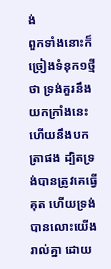ង់
ពួកទាំងនោះក៏ច្រៀងទំនុក១ថ្មីថា ទ្រង់គួរនឹងយកក្រាំងនេះ ហើយនឹងបកត្រាផង ដ្បិតទ្រង់បានត្រូវគេធ្វើគុត ហើយទ្រង់បានលោះយើងរាល់គ្នា ដោយ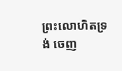ព្រះលោហិតទ្រង់ ចេញ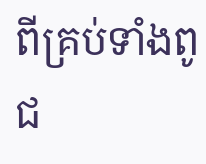ពីគ្រប់ទាំងពូជ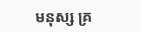មនុស្ស គ្រ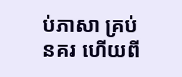ប់ភាសា គ្រប់នគរ ហើយពី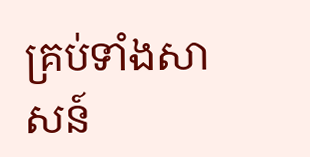គ្រប់ទាំងសាសន៍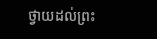ថ្វាយដល់ព្រះ